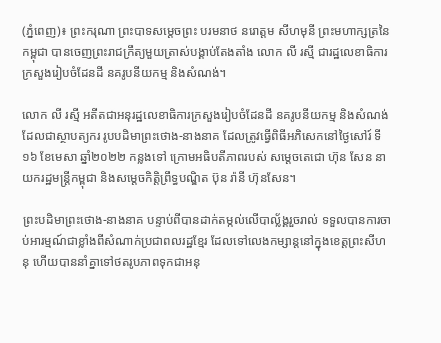(ភ្នំពេញ)៖ ព្រះករុណា ព្រះបាទសម្តេចព្រះ បរមនាថ នរោត្តម សីហមុនី ព្រះមហាក្សត្រនៃកម្ពុជា បានចេញព្រះរាជក្រឹត្យមួយត្រាស់បង្គាប់តែងតាំង លោក លី រស្មី ជារដ្ឋលេខាធិការក្រសួងរៀបចំដែនដី នគរូបនីយកម្ម និងសំណង់។

លោក លី រស្មី អតីតជាអនុរដ្ឋលេខាធិការក្រសួងរៀបចំដែនដី នគរូបនីយកម្ម និងសំណង់ ដែលជាស្ថាបត្យករ រូបបដិមាព្រះថោង-នាងនាគ ដែលត្រូវធ្វើពិធីអភិសេកនៅថ្ងៃសៅរ៍ ទី១៦ ខែមេសា ឆ្នាំ២០២២ កន្លងទៅ ក្រោមអធិបតីភាពរបស់ សម្តេចតេជោ ហ៊ុន សែន នាយករដ្ឋមន្ត្រីកម្ពុជា និងសម្តេចកិត្តិព្រឹទ្ធបណ្ឌិត ប៊ុន រ៉ានី ហ៊ុនសែន។

ព្រះបដិមាព្រះថោង-នាងនាគ បន្ទាប់ពីបានដាក់តម្កល់លើបាល្ល័ង្គរួចរាល់ ទទួលបានការចាប់អារម្មណ៍ជាខ្លាំងពីសំណាក់ប្រជាពលរដ្ឋខ្មែរ ដែលទៅលេងកម្សាន្តនៅក្នុងខេត្តព្រះសីហនុ ហើយបាននាំគ្នាទៅថតរូបភាពទុកជាអនុ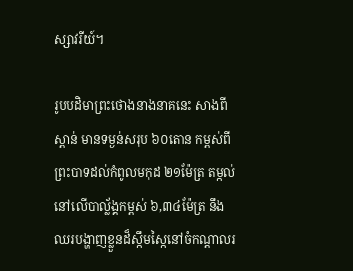ស្សាវរីយ៍។

រូបបដិមាព្រះថោងនាងនាគនេះ សាងពីស្ពាន់ មានទម្ងន់សរុប ៦០តោន កម្ពស់ពីព្រះបាទដល់កំពូលមកុដ ២១ម៉ែត្រ តម្កល់នៅលើបាល្ល័ង្គកម្ពស់ ៦,៣៤ម៉ែត្រ នឹងឈរបង្ហាញខ្លួនដ៏ស្កឹមស្កៃនៅចំកណ្តាលរ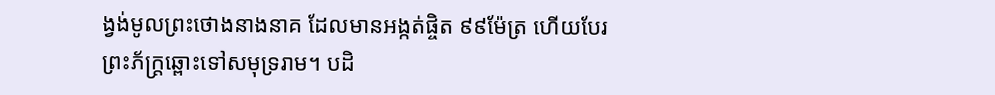ង្វង់មូលព្រះថោងនាងនាគ ដែលមានអង្កត់ផ្ចិត ៩៩ម៉ែត្រ ហើយបែរព្រះភ័ក្រ្តឆ្ពោះទៅសមុទ្ររាម។ បដិ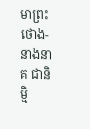មាព្រះថោង-នាងនាគ ជានិម្មិ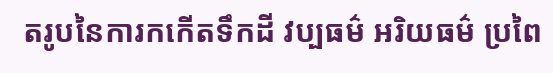តរូបនៃការកកើតទឹកដី វប្បធម៌ អរិយធម៌ ប្រពៃ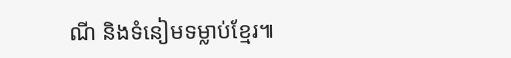ណី និងទំនៀមទម្លាប់ខ្មែរ៕